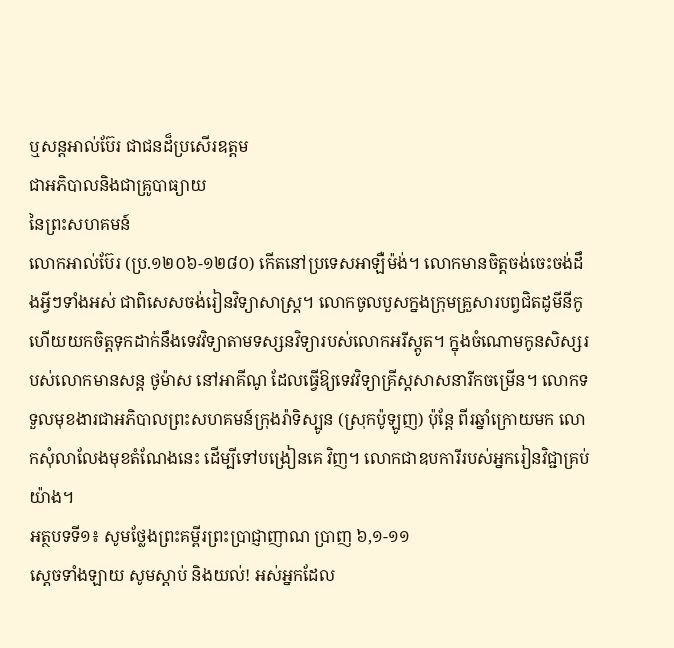ឬសន្តអាល់ប៊ែរ ជាជនដ៏ប្រសើរឧត្តម
ជាអភិបាលនិងជាគ្រូបាធ្យាយ
នៃព្រះសហគមន៍
លោកអាល់ប៊ែរ (ប្រ.១២០៦-១២៨០) កើតនៅប្រទេសអាឡឺម៉ង់។ លោកមានចិត្តចង់ចេះចង់ដឹងអ្វីៗទាំងអស់ ជាពិសេសចង់រៀនវិទ្យាសាស្រ្ត។ លោកចូលបួសក្នងក្រុមគ្រួសារបព្វជិតដូមីនីកូ ហើយយកចិត្តទុកដាក់នឹងទេវវិទ្យាតាមទស្សនវិទ្យារបស់លោកអរីស្តូត។ ក្នុងចំណោមកូនសិស្សរបស់លោកមានសន្ត ថូម៉ាស នៅអាគីណូ ដែលធ្វើឱ្យទេវវិទ្យាគ្រីស្តសាសនារីកចម្រើន។ លោកទទួលមុខងារជាអភិបាលព្រះសហគមន៍ក្រុងរ៉ាទិស្បូន (ស្រុកប៉ូឡូញ) ប៉ុន្តែ ពីរឆ្នាំក្រោយមក លោកសុំលាលែងមុខតំណែងនេះ ដើម្បីទៅបង្រៀនគេ វិញ។ លោកជាឧបការីរបស់អ្នករៀនវិជ្ជាគ្រប់យ៉ាង។
អត្ថបទទី១៖ សូមថ្លែងព្រះគម្ពីរព្រះប្រាជ្ញាញាណ ប្រាញ ៦,១-១១
ស្តេចទាំងឡាយ សូមស្តាប់ និងយល់! អស់អ្នកដែល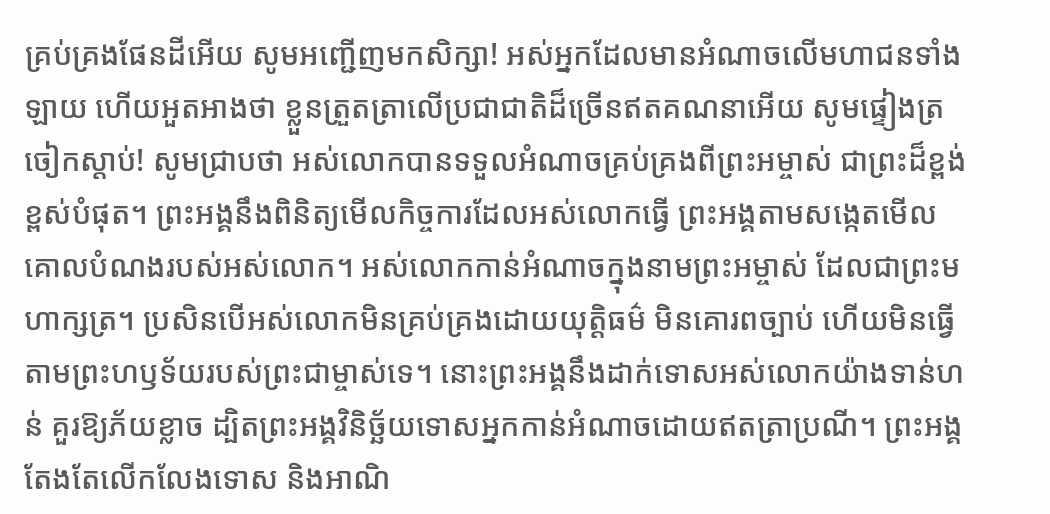គ្រប់គ្រងផែនដីអើយ សូមអញ្ជើញមកសិក្សា! អស់អ្នកដែលមានអំណាចលើមហាជនទាំងឡាយ ហើយអួតអាងថា ខ្លួនត្រួតត្រាលើប្រជាជាតិដ៏ច្រើនឥតគណនាអើយ សូមផ្ទៀងត្រចៀកស្តាប់! សូមជ្រាបថា អស់លោកបានទទួលអំណាចគ្រប់គ្រងពីព្រះអម្ចាស់ ជាព្រះដ៏ខ្ពង់ខ្ពស់បំផុត។ ព្រះអង្គនឹងពិនិត្យមើលកិច្ចការដែលអស់លោកធ្វើ ព្រះអង្គតាមសង្កេតមើលគោលបំណងរបស់អស់លោក។ អស់លោកកាន់អំណាចក្នុងនាមព្រះអម្ចាស់ ដែលជាព្រះមហាក្សត្រ។ ប្រសិនបើអស់លោកមិនគ្រប់គ្រងដោយយុត្តិធម៌ មិនគោរពច្បាប់ ហើយមិនធ្វើតាមព្រះហឫទ័យរបស់ព្រះជាម្ចាស់ទេ។ នោះព្រះអង្គនឹងដាក់ទោសអស់លោកយ៉ាងទាន់ហន់ គួរឱ្យភ័យខ្លាច ដ្បិតព្រះអង្គវិនិច្ឆ័យទោសអ្នកកាន់អំណាចដោយឥតត្រាប្រណី។ ព្រះអង្គតែងតែលើកលែងទោស និងអាណិ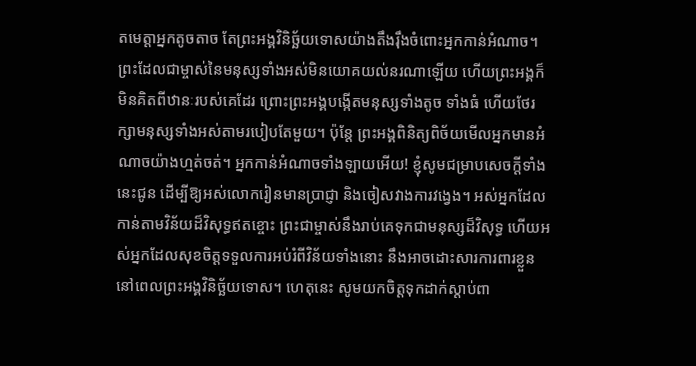តមេត្តាអ្នកតូចតាច តែព្រះអង្គវិនិច្ឆ័យទោសយ៉ាងតឹងរ៉ឹងចំពោះអ្នកកាន់អំណាច។ ព្រះដែលជាម្ចាស់នៃមនុស្សទាំងអស់មិនយោគយល់នរណាឡើយ ហើយព្រះអង្គក៏មិនគិតពីឋានៈរបស់គេដែរ ព្រោះព្រះអង្គបង្កើតមនុស្សទាំងតូច ទាំងធំ ហើយថែរក្សាមនុស្សទាំងអស់តាមរបៀបតែមួយ។ ប៉ុន្តែ ព្រះអង្គពិនិត្យពិច័យមើលអ្នកមានអំណាចយ៉ាងហ្មត់ចត់។ អ្នកកាន់អំណាចទាំងឡាយអើយ! ខ្ញុំសូមជម្រាបសេចក្តីទាំងនេះជូន ដើម្បីឱ្យអស់លោករៀនមានប្រាជ្ញា និងចៀសវាងការវង្វេង។ អស់អ្នកដែលកាន់តាមវិន័យដ៏វិសុទ្ធឥតខ្ចោះ ព្រះជាម្ចាស់នឹងរាប់គេទុកជាមនុស្សដ៏វិសុទ្ធ ហើយអស់អ្នកដែលសុខចិត្តទទួលការអប់រំពីវិន័យទាំងនោះ នឹងអាចដោះសារការពារខ្លួន នៅពេលព្រះអង្គវិនិច្ឆ័យទោស។ ហេតុនេះ សូមយកចិត្តទុកដាក់ស្តាប់ពា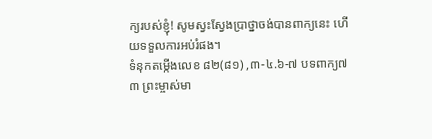ក្យរបស់ខ្ញុំ! សូមស្វះស្វែងប្រាថ្នាចង់បានពាក្យនេះ ហើយទទួលការអប់រំផង។
ទំនុកតម្កើងលេខ ៨២(៨១) ,៣-៤.៦-៧ បទពាក្យ៧
៣ ព្រះម្ចាស់មា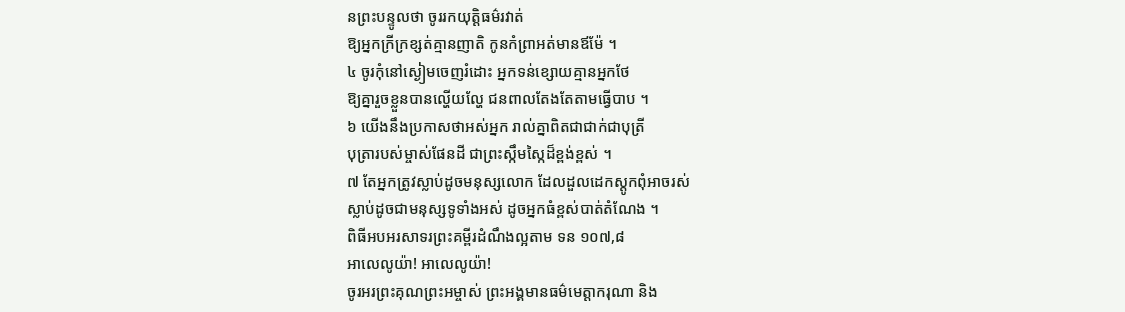នព្រះបន្ទូលថា ចូររកយុត្តិធម៌រវាត់
ឱ្យអ្នកក្រីក្រខ្សត់គ្មានញាតិ កូនកំព្រាអត់មានឪម៉ែ ។
៤ ចូរកុំនៅស្ងៀមចេញរំដោះ អ្នកទន់ខ្សោយគ្មានអ្នកថែ
ឱ្យគ្នារួចខ្លួនបានល្ហើយល្ហែ ជនពាលតែងតែតាមធ្វើបាប ។
៦ យើងនឹងប្រកាសថាអស់អ្នក រាល់គ្នាពិតជាជាក់ជាបុត្រី
បុត្រារបស់ម្ចាស់ផែនដី ជាព្រះស្កឹមស្កៃដ៏ខ្ពង់ខ្ពស់ ។
៧ តែអ្នកត្រូវស្លាប់ដូចមនុស្សលោក ដែលដួលដេកស្តូកពុំអាចរស់
ស្លាប់ដូចជាមនុស្សទូទាំងអស់ ដូចអ្នកធំខ្ពស់បាត់តំណែង ។
ពិធីអបអរសាទរព្រះគម្ពីរដំណឹងល្អតាម ទន ១០៧,៨
អាលេលូយ៉ា! អាលេលូយ៉ា!
ចូរអរព្រះគុណព្រះអម្ចាស់ ព្រះអង្គមានធម៌មេត្តាករុណា និង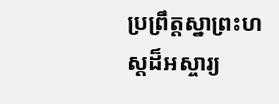ប្រព្រឹត្តស្នាព្រះហស្ដដ៏អស្ចារ្យ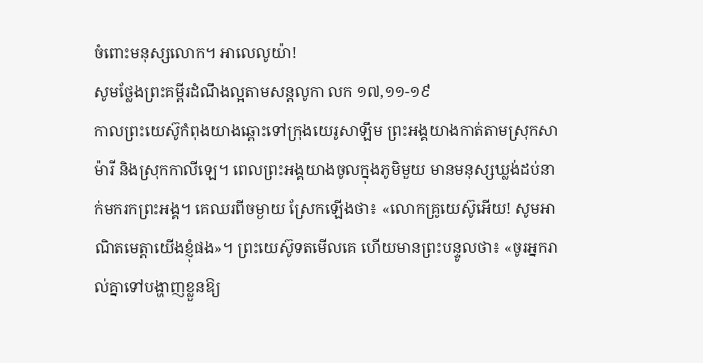ចំពោះមនុស្សលោក។ អាលេលូយ៉ា!
សូមថ្លែងព្រះគម្ពីរដំណឹងល្អតាមសន្តលូកា លក ១៧,១១-១៩
កាលព្រះយេស៊ូកំពុងយាងឆ្ពោះទៅក្រុងយេរូសាឡឹម ព្រះអង្គយាងកាត់តាមស្រុកសាម៉ារី និងស្រុកកាលីឡេ។ ពេលព្រះអង្គយាងចូលក្នុងភូមិមួយ មានមនុស្សឃ្លង់ដប់នាក់មករកព្រះអង្គ។ គេឈរពីចម្ងាយ ស្រែកឡើងថា៖ «លោកគ្រូយេស៊ូអើយ! សូមអាណិតមេត្តាយើងខ្ញុំផង»។ ព្រះយេស៊ូទតមើលគេ ហើយមានព្រះបន្ទូលថា៖ «ចូរអ្នករាល់គ្នាទៅបង្ហាញខ្លួនឱ្យ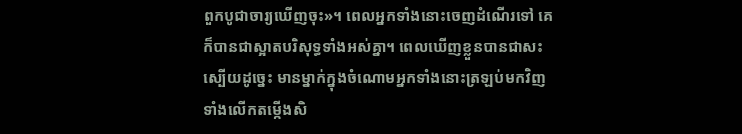ពួកបូជាចារ្យឃើញចុះ»។ ពេលអ្នកទាំងនោះចេញដំណើរទៅ គេក៏បានជាស្អាតបរិសុទ្ធទាំងអស់គ្នា។ ពេលឃើញខ្លួនបានជាសះស្បើយដូច្នេះ មានម្នាក់ក្នុងចំណោមអ្នកទាំងនោះត្រឡប់មកវិញ ទាំងលើកតម្កើងសិ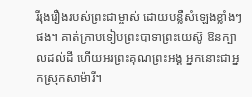រីរុងរឿងរបស់ព្រះជាម្ចាស់ ដោយបន្លឺសំឡេងខ្លាំងៗផង។ គាត់ក្រាបទៀបព្រះបាទាព្រះយេស៊ូ ឱនក្បាលដល់ដី ហើយអរព្រះគុណព្រះអង្គ អ្នកនោះជាអ្នកស្រុកសាម៉ារី។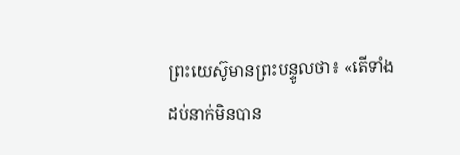ព្រះយេស៊ូមានព្រះបន្ទូលថា៖ «តើទាំងដប់នាក់មិនបាន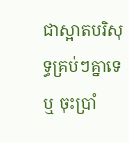ជាស្អាតបរិសុទ្ធគ្រប់ៗគ្នាទេឬ ចុះប្រាំ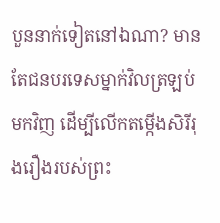បួននាក់ទៀតនៅឯណា? មានតែជនបរទេសម្នាក់វិលត្រឡប់មកវិញ ដើម្បីលើកតម្កើងសិរីរុងរឿងរបស់ព្រះ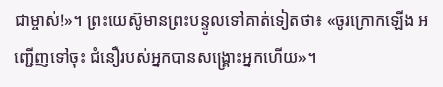ជាម្ចាស់!»។ ព្រះយេស៊ូមានព្រះបន្ទូលទៅគាត់ទៀតថា៖ «ចូរក្រោកឡើង អញ្ជើញទៅចុះ ជំនឿរបស់អ្នកបានសង្គ្រោះអ្នកហើយ»។